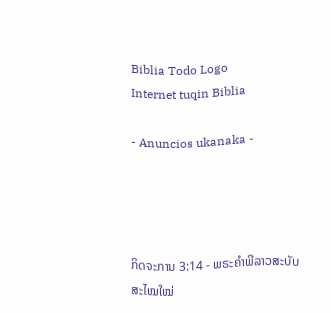Biblia Todo Logo
Internet tuqin Biblia

- Anuncios ukanaka -




ກິດຈະການ 3:14 - ພຣະຄຳພີລາວສະບັບສະໄໝໃໝ່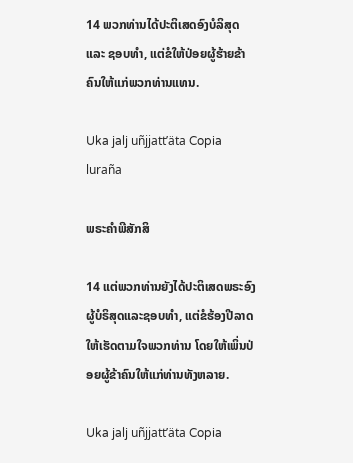14 ພວກທ່ານໄດ້ປະຕິເສດອົງບໍລິສຸດ ແລະ ຊອບທຳ, ແຕ່ຂໍໃຫ້ປ່ອຍຜູ້ຮ້າຍຂ້າຄົນໃຫ້ແກ່ພວກທ່ານແທນ.

Uka jalj uñjjattʼäta Copia luraña

ພຣະຄຳພີສັກສິ

14 ແຕ່ພວກທ່ານຍັງໄດ້ປະຕິເສດພຣະອົງ ຜູ້ບໍຣິສຸດແລະຊອບທຳ, ແຕ່ຂໍຮ້ອງປີລາດໃຫ້ເຮັດຕາມໃຈພວກທ່ານ ໂດຍໃຫ້ເພິ່ນປ່ອຍຜູ້ຂ້າຄົນໃຫ້ແກ່ທ່ານທັງຫລາຍ.

Uka jalj uñjjattʼäta Copia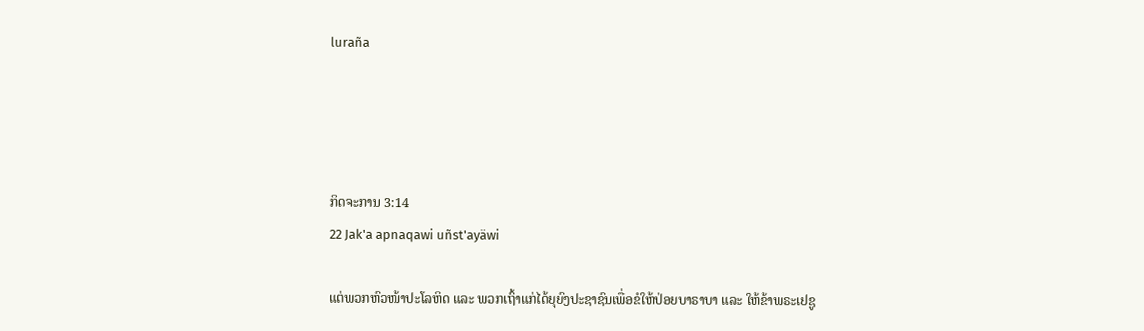luraña




ກິດຈະການ 3:14
22 Jak'a apnaqawi uñst'ayäwi

ແຕ່ພວກຫົວໜ້າປະໂລຫິດ ແລະ ພວກເຖົ້າແກ່ໄດ້ຍຸຍົງປະຊາຊົນເພື່ອຂໍໃຫ້ປ່ອຍບາຣາບາ ແລະ ໃຫ້ຂ້າພຣະເຢຊູ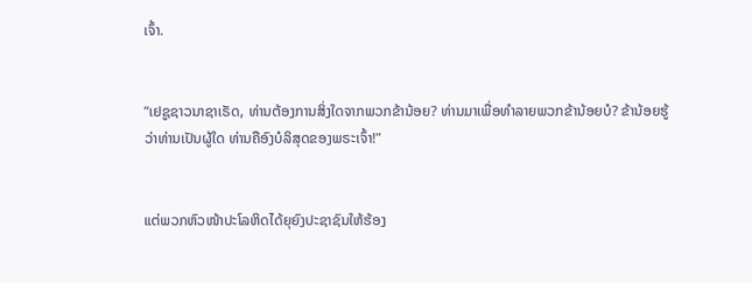ເຈົ້າ.


“ເຢຊູຊາວນາຊາເຣັດ, ທ່ານຕ້ອງການສິ່ງໃດຈາກພວກຂ້ານ້ອຍ? ທ່ານມາເພື່ອທຳລາຍພວກຂ້ານ້ອຍບໍ? ຂ້ານ້ອຍຮູ້ວ່າທ່ານເປັນຜູ້ໃດ ທ່ານຄືອົງບໍລິສຸດຂອງພຣະເຈົ້າ!”


ແຕ່ພວກຫົວໜ້າປະໂລຫິດໄດ້ຍຸຍົງປະຊາຊົນໃຫ້ຮ້ອງ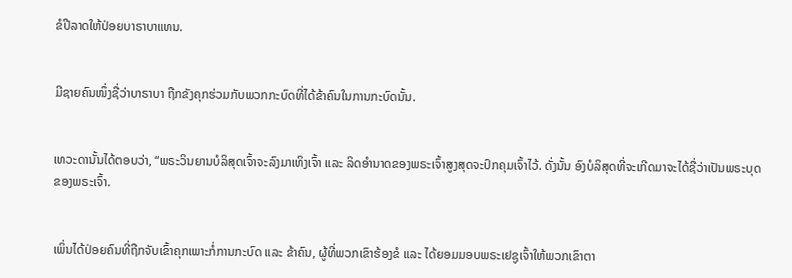ຂໍປີລາດໃຫ້ປ່ອຍບາຣາບາແທນ.


ມີຊາຍຄົນໜຶ່ງຊື່ວ່າບາຣາບາ ຖືກຂັງຄຸກຮ່ວມກັບພວກກະບົດທີ່ໄດ້ຂ້າຄົນໃນການກະບົດນັ້ນ.


ເທວະດານັ້ນໄດ້ຕອບວ່າ, “ພຣະວິນຍານບໍລິສຸດເຈົ້າຈະລົງມາເທິງເຈົ້າ ແລະ ລິດອຳນາດຂອງພຣະເຈົ້າສູງສຸດຈະປົກຄຸມເຈົ້າໄວ້. ດັ່ງນັ້ນ ອົງບໍລິສຸດທີ່ຈະເກີດມາຈະໄດ້ຊື່ວ່າເປັນພຣະບຸດຂອງພຣະເຈົ້າ.


ເພິ່ນໄດ້ປ່ອຍຄົນທີ່ຖືກຈັບເຂົ້າຄຸກເພາະກໍ່ການກະບົດ ແລະ ຂ້າຄົນ, ຜູ້ທີ່ພວກເຂົາຮ້ອງຂໍ ແລະ ໄດ້ຍອມມອບພຣະເຢຊູເຈົ້າໃຫ້ພວກເຂົາຕາ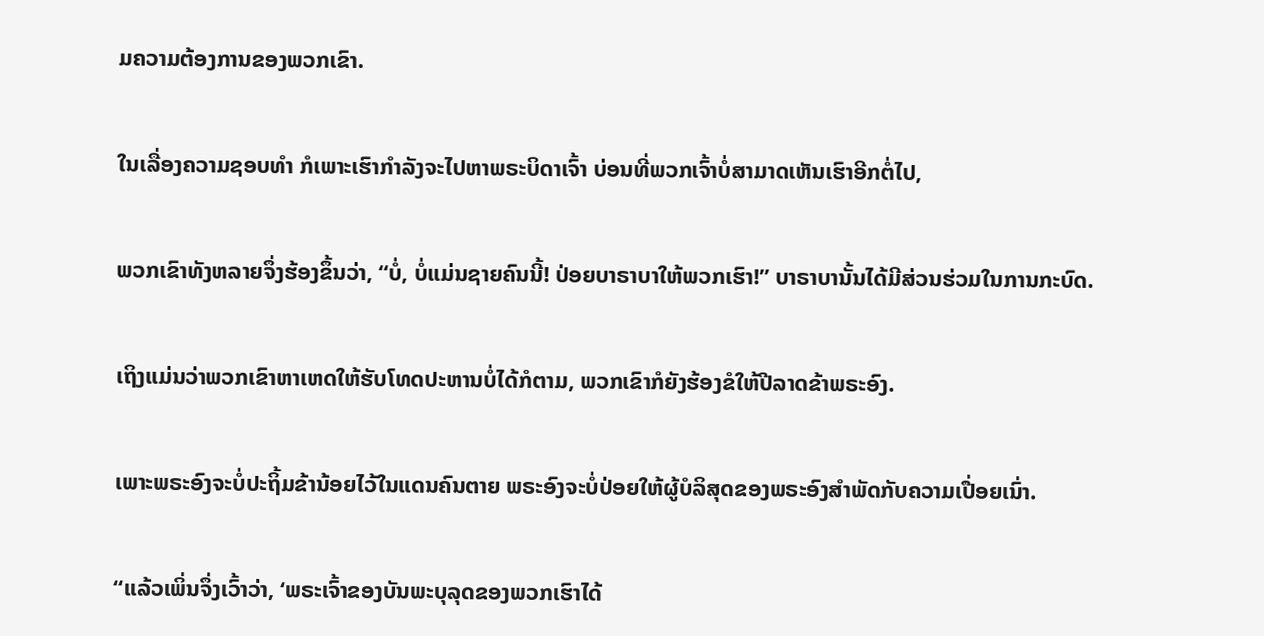ມຄວາມຕ້ອງການຂອງພວກເຂົາ.


ໃນເລື່ອງຄວາມຊອບທຳ ກໍເພາະເຮົາກຳລັງຈະໄປຫາພຣະບິດາເຈົ້າ ບ່ອນທີ່ພວກເຈົ້າບໍ່ສາມາດເຫັນເຮົາອີກຕໍ່ໄປ,


ພວກເຂົາທັງຫລາຍຈຶ່ງຮ້ອງຂຶ້ນວ່າ, “ບໍ່, ບໍ່ແມ່ນຊາຍຄົນນີ້! ປ່ອຍບາຣາບາໃຫ້ພວກເຮົາ!” ບາຣາບານັ້ນໄດ້ມີສ່ວນຮ່ວມໃນການກະບົດ.


ເຖິງແມ່ນວ່າພວກເຂົາຫາເຫດໃຫ້ຮັບໂທດປະຫານບໍ່ໄດ້ກໍຕາມ, ພວກເຂົາກໍຍັງຮ້ອງຂໍໃຫ້ປີລາດຂ້າພຣະອົງ.


ເພາະພຣະອົງຈະບໍ່ປະຖິ້ມຂ້ານ້ອຍໄວ້ໃນແດນຄົນຕາຍ ພຣະອົງຈະບໍ່ປ່ອຍໃຫ້ຜູ້ບໍລິສຸດຂອງພຣະອົງສຳພັດກັບຄວາມເປື່ອຍເນົ່າ.


“ແລ້ວເພິ່ນຈຶ່ງເວົ້າວ່າ, ‘ພຣະເຈົ້າຂອງບັນພະບຸລຸດຂອງພວກເຮົາໄດ້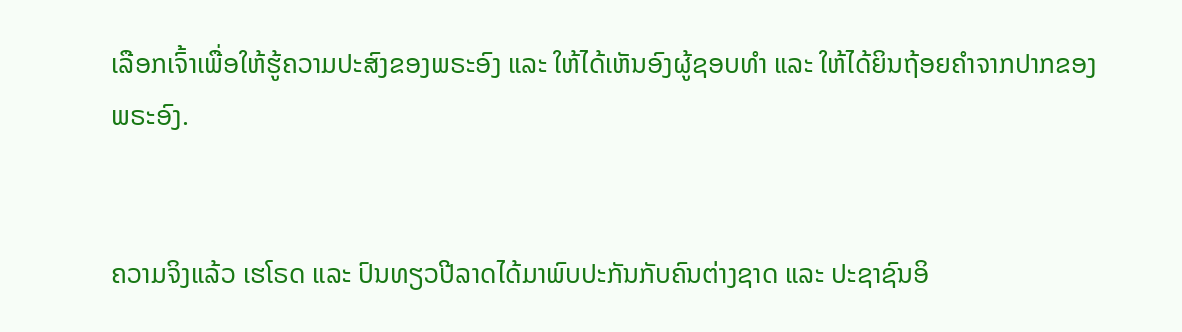ເລືອກເຈົ້າເພື່ອໃຫ້ຮູ້ຄວາມປະສົງຂອງພຣະອົງ ແລະ ໃຫ້ໄດ້ເຫັນອົງຜູ້ຊອບທຳ ແລະ ໃຫ້ໄດ້ຍິນຖ້ອຍຄຳຈາກປາກຂອງພຣະອົງ.


ຄວາມຈິງແລ້ວ ເຮໂຣດ ແລະ ປົນທຽວປີລາດໄດ້ມາພົບປະກັນກັບຄົນຕ່າງຊາດ ແລະ ປະຊາຊົນອິ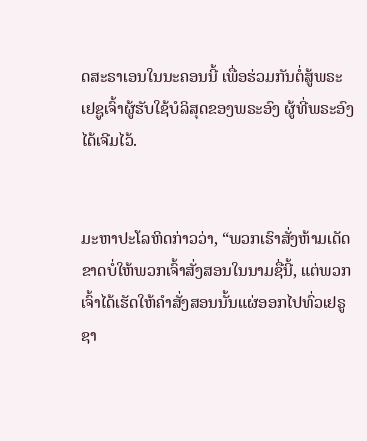ດສະຣາເອນໃນນະຄອນນີ້ ເພື່ອຮ່ວມກັນຕໍ່ສູ້ພຣະເຢຊູເຈົ້າຜູ້ຮັບໃຊ້ບໍລິສຸດຂອງພຣະອົງ ຜູ້ທີ່ພຣະອົງໄດ້ເຈີມໄວ້.


ມະຫາປະໂລຫິດກ່າວວ່າ, “ພວກເຮົາສັ່ງຫ້າມເດັດຂາດບໍ່ໃຫ້ພວກເຈົ້າສັ່ງສອນໃນນາມຊື່ນີ້, ແຕ່ພວກເຈົ້າໄດ້ເຮັດໃຫ້ຄຳສັ່ງສອນນັ້ນແຜ່ອອກໄປທົ່ວເຢຣູຊາ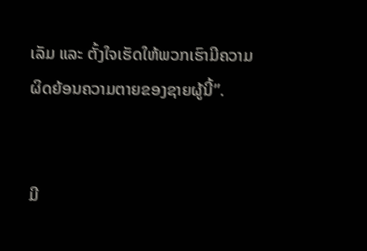ເລັມ ແລະ ຕັ້ງໃຈເຮັດໃຫ້ພວກເຮົາມີຄວາມຜິດຍ້ອນຄວາມຕາຍຂອງຊາຍຜູ້ນີ້”.


ມີ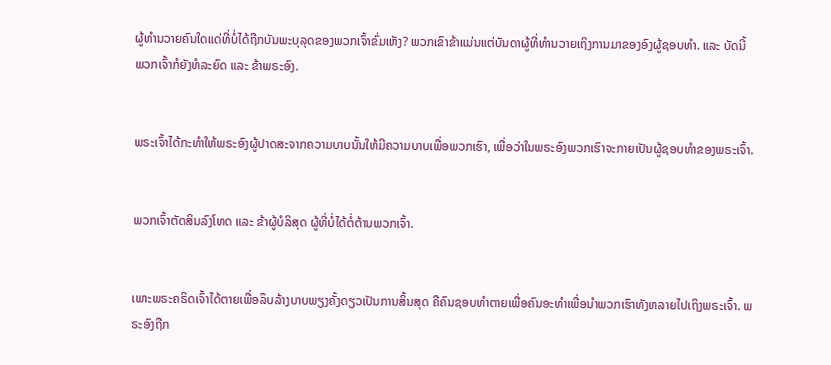ຜູ້ທຳນວາຍຄົນໃດແດ່ທີ່ບໍ່ໄດ້ຖືກບັນພະບຸລຸດຂອງພວກເຈົ້າຂົ່ມເຫັງ? ພວກເຂົາຂ້າແມ່ນແຕ່ບັນດາຜູ້ທີ່ທຳນວາຍເຖິງການມາຂອງອົງຜູ້ຊອບທຳ. ແລະ ບັດນີ້ ພວກເຈົ້າກໍຍັງທໍລະຍົດ ແລະ ຂ້າພຣະອົງ.


ພຣະເຈົ້າໄດ້ກະທຳໃຫ້ພຣະອົງຜູ້ປາດສະຈາກຄວາມບາບນັ້ນໃຫ້ມີຄວາມບາບເພື່ອພວກເຮົາ, ເພື່ອວ່າໃນພຣະອົງພວກເຮົາຈະກາຍເປັນຜູ້ຊອບທຳຂອງພຣະເຈົ້າ.


ພວກເຈົ້າຕັດສິນລົງໂທດ ແລະ ຂ້າຜູ້ບໍລິສຸດ ຜູ້ທີ່ບໍ່ໄດ້ຕໍ່ຕ້ານພວກເຈົ້າ.


ເພາະພຣະຄຣິດເຈົ້າໄດ້ຕາຍເພື່ອລຶບລ້າງບາບພຽງຄັ້ງດຽວເປັນການສິ້ນສຸດ ຄືຄົນຊອບທຳຕາຍເພື່ອຄົນອະທຳເພື່ອນຳພວກເຮົາທັງຫລາຍໄປເຖິງພຣະເຈົ້າ. ພຣະອົງຖືກ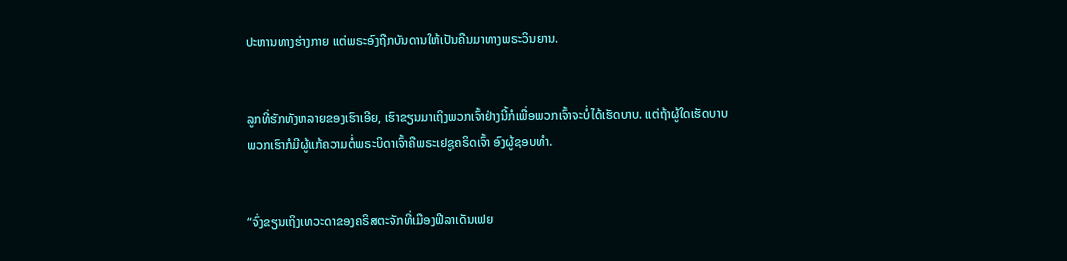ປະຫານທາງຮ່າງກາຍ ແຕ່ພຣະອົງຖືກບັນດານໃຫ້ເປັນຄືນມາທາງພຣະວິນຍານ.


ລູກທີ່ຮັກທັງຫລາຍຂອງເຮົາເອີຍ, ເຮົາຂຽນມາເຖິງພວກເຈົ້າຢ່າງນີ້ກໍເພື່ອພວກເຈົ້າຈະບໍ່ໄດ້ເຮັດບາບ. ແຕ່ຖ້າຜູ້ໃດເຮັດບາບ ພວກເຮົາກໍມີຜູ້ແກ້ຄວາມຕໍ່ພຣະບິດາເຈົ້າຄືພຣະເຢຊູຄຣິດເຈົ້າ ອົງຜູ້ຊອບທຳ.


“ຈົ່ງຂຽນເຖິງເທວະດາຂອງຄຣິສຕະຈັກທີ່ເມືອງຟີລາເດັນເຟຍ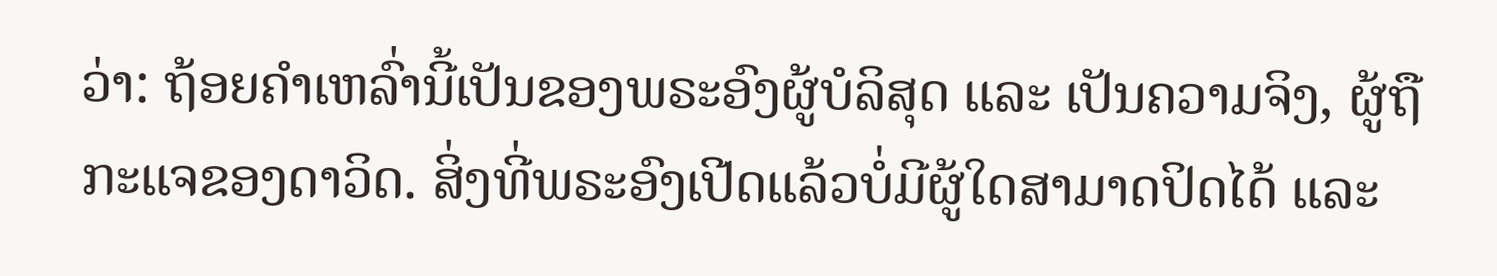ວ່າ: ຖ້ອຍຄຳເຫລົ່ານີ້ເປັນຂອງພຣະອົງຜູ້ບໍລິສຸດ ແລະ ເປັນຄວາມຈິງ, ຜູ້ຖືກະແຈຂອງດາວິດ. ສິ່ງທີ່ພຣະອົງເປີດແລ້ວບໍ່ມີຜູ້ໃດສາມາດປິດໄດ້ ແລະ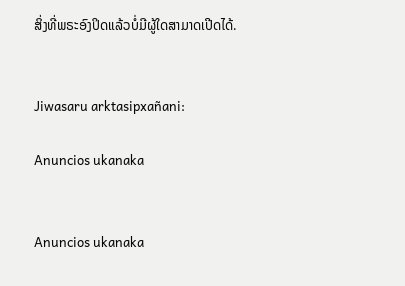ສິ່ງທີ່ພຣະອົງປິດແລ້ວບໍ່ມີຜູ້ໃດສາມາດເປີດໄດ້.


Jiwasaru arktasipxañani:

Anuncios ukanaka


Anuncios ukanaka